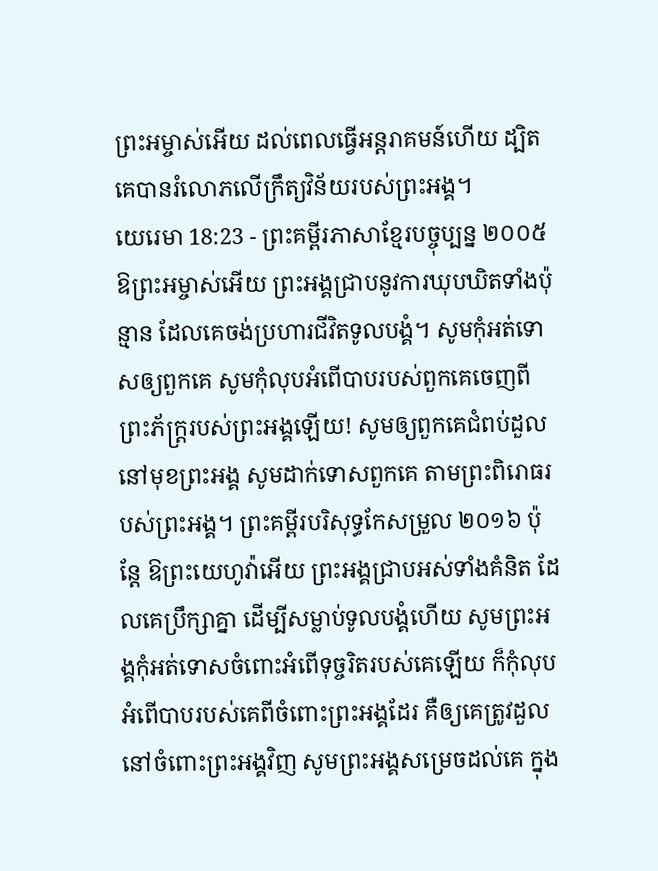ព្រះអម្ចាស់អើយ ដល់ពេលធ្វើអន្តរាគមន៍ហើយ ដ្បិតគេបានរំលោភលើក្រឹត្យវិន័យរបស់ព្រះអង្គ។
យេរេមា 18:23 - ព្រះគម្ពីរភាសាខ្មែរបច្ចុប្បន្ន ២០០៥ ឱព្រះអម្ចាស់អើយ ព្រះអង្គជ្រាបនូវការឃុបឃិតទាំងប៉ុន្មាន ដែលគេចង់ប្រហារជីវិតទូលបង្គំ។ សូមកុំអត់ទោសឲ្យពួកគេ សូមកុំលុបអំពើបាបរបស់ពួកគេចេញពី ព្រះភ័ក្ត្ររបស់ព្រះអង្គឡើយ! សូមឲ្យពួកគេជំពប់ដួលនៅមុខព្រះអង្គ សូមដាក់ទោសពួកគេ តាមព្រះពិរោធរបស់ព្រះអង្គ។ ព្រះគម្ពីរបរិសុទ្ធកែសម្រួល ២០១៦ ប៉ុន្តែ ឱព្រះយេហូវ៉ាអើយ ព្រះអង្គជ្រាបអស់ទាំងគំនិត ដែលគេប្រឹក្សាគ្នា ដើម្បីសម្លាប់ទូលបង្គំហើយ សូមព្រះអង្គកុំអត់ទោសចំពោះអំពើទុច្ចរិតរបស់គេឡើយ ក៏កុំលុបអំពើបាបរបស់គេពីចំពោះព្រះអង្គដែរ គឺឲ្យគេត្រូវដួលនៅចំពោះព្រះអង្គវិញ សូមព្រះអង្គសម្រេចដល់គេ ក្នុង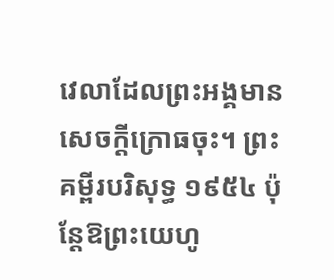វេលាដែលព្រះអង្គមានសេចក្ដីក្រោធចុះ។ ព្រះគម្ពីរបរិសុទ្ធ ១៩៥៤ ប៉ុន្តែឱព្រះយេហូ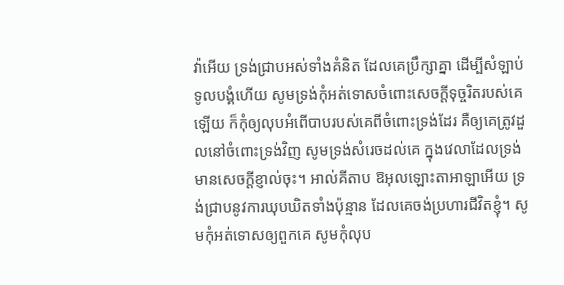វ៉ាអើយ ទ្រង់ជ្រាបអស់ទាំងគំនិត ដែលគេប្រឹក្សាគ្នា ដើម្បីសំឡាប់ទូលបង្គំហើយ សូមទ្រង់កុំអត់ទោសចំពោះសេចក្ដីទុច្ចរិតរបស់គេឡើយ ក៏កុំឲ្យលុបអំពើបាបរបស់គេពីចំពោះទ្រង់ដែរ គឺឲ្យគេត្រូវដួលនៅចំពោះទ្រង់វិញ សូមទ្រង់សំរេចដល់គេ ក្នុងវេលាដែលទ្រង់មានសេចក្ដីខ្ញាល់ចុះ។ អាល់គីតាប ឱអុលឡោះតាអាឡាអើយ ទ្រង់ជ្រាបនូវការឃុបឃិតទាំងប៉ុន្មាន ដែលគេចង់ប្រហារជីវិតខ្ញុំ។ សូមកុំអត់ទោសឲ្យពួកគេ សូមកុំលុប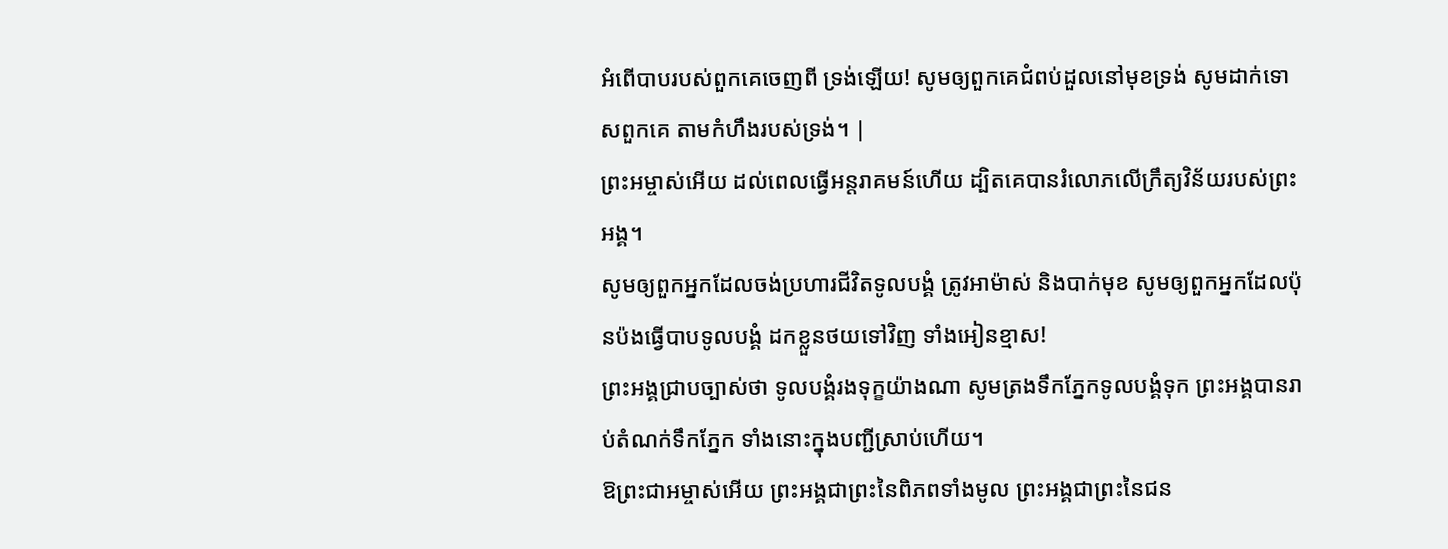អំពើបាបរបស់ពួកគេចេញពី ទ្រង់ឡើយ! សូមឲ្យពួកគេជំពប់ដួលនៅមុខទ្រង់ សូមដាក់ទោសពួកគេ តាមកំហឹងរបស់ទ្រង់។ |
ព្រះអម្ចាស់អើយ ដល់ពេលធ្វើអន្តរាគមន៍ហើយ ដ្បិតគេបានរំលោភលើក្រឹត្យវិន័យរបស់ព្រះអង្គ។
សូមឲ្យពួកអ្នកដែលចង់ប្រហារជីវិតទូលបង្គំ ត្រូវអាម៉ាស់ និងបាក់មុខ សូមឲ្យពួកអ្នកដែលប៉ុនប៉ងធ្វើបាបទូលបង្គំ ដកខ្លួនថយទៅវិញ ទាំងអៀនខ្មាស!
ព្រះអង្គជ្រាបច្បាស់ថា ទូលបង្គំរងទុក្ខយ៉ាងណា សូមត្រងទឹកភ្នែកទូលបង្គំទុក ព្រះអង្គបានរាប់តំណក់ទឹកភ្នែក ទាំងនោះក្នុងបញ្ជីស្រាប់ហើយ។
ឱព្រះជាអម្ចាស់អើយ ព្រះអង្គជាព្រះនៃពិភពទាំងមូល ព្រះអង្គជាព្រះនៃជន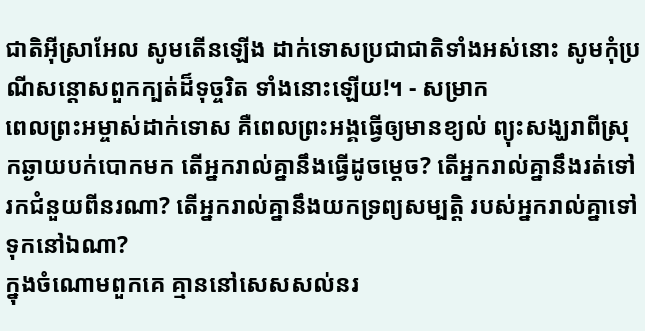ជាតិអ៊ីស្រាអែល សូមតើនឡើង ដាក់ទោសប្រជាជាតិទាំងអស់នោះ សូមកុំប្រណីសន្ដោសពួកក្បត់ដ៏ទុច្ចរិត ទាំងនោះឡើយ!។ - សម្រាក
ពេលព្រះអម្ចាស់ដាក់ទោស គឺពេលព្រះអង្គធ្វើឲ្យមានខ្យល់ ព្យុះសង្ឃរាពីស្រុកឆ្ងាយបក់បោកមក តើអ្នករាល់គ្នានឹងធ្វើដូចម្ដេច? តើអ្នករាល់គ្នានឹងរត់ទៅរកជំនួយពីនរណា? តើអ្នករាល់គ្នានឹងយកទ្រព្យសម្បត្តិ របស់អ្នករាល់គ្នាទៅទុកនៅឯណា?
ក្នុងចំណោមពួកគេ គ្មាននៅសេសសល់នរ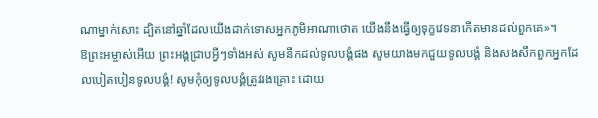ណាម្នាក់សោះ ដ្បិតនៅឆ្នាំដែលយើងដាក់ទោសអ្នកភូមិអាណាថោត យើងនឹងធ្វើឲ្យទុក្ខវេទនាកើតមានដល់ពួកគេ»។
ឱព្រះអម្ចាស់អើយ ព្រះអង្គជ្រាបអ្វីៗទាំងអស់ សូមនឹកដល់ទូលបង្គំផង សូមយាងមកជួយទូលបង្គំ និងសងសឹកពួកអ្នកដែលបៀតបៀនទូលបង្គំ! សូមកុំឲ្យទូលបង្គំត្រូវរងគ្រោះ ដោយ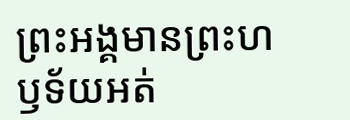ព្រះអង្គមានព្រះហឫទ័យអត់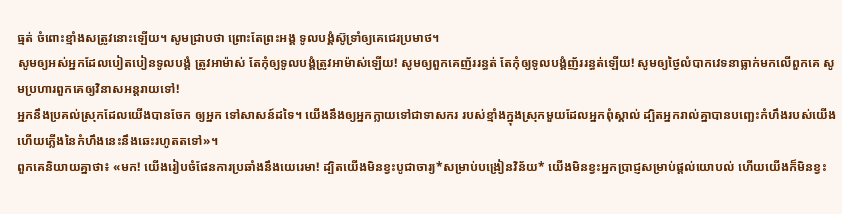ធ្មត់ ចំពោះខ្មាំងសត្រូវនោះឡើយ។ សូមជ្រាបថា ព្រោះតែព្រះអង្គ ទូលបង្គំស៊ូទ្រាំឲ្យគេជេរប្រមាថ។
សូមឲ្យអស់អ្នកដែលបៀតបៀនទូលបង្គំ ត្រូវអាម៉ាស់ តែកុំឲ្យទូលបង្គំត្រូវអាម៉ាស់ឡើយ! សូមឲ្យពួកគេញ័ររន្ធត់ តែកុំឲ្យទូលបង្គំញ័ររន្ធត់ឡើយ! សូមឲ្យថ្ងៃលំបាកវេទនាធ្លាក់មកលើពួកគេ សូមប្រហារពួកគេឲ្យវិនាសអន្តរាយទៅ!
អ្នកនឹងប្រគល់ស្រុកដែលយើងបានចែក ឲ្យអ្នក ទៅសាសន៍ដទៃ។ យើងនឹងឲ្យអ្នកក្លាយទៅជាទាសករ របស់ខ្មាំងក្នុងស្រុកមួយដែលអ្នកពុំស្គាល់ ដ្បិតអ្នករាល់គ្នាបានបញ្ឆេះកំហឹងរបស់យើង ហើយភ្លើងនៃកំហឹងនេះនឹងឆេះរហូតតទៅ»។
ពួកគេនិយាយគ្នាថា៖ «មក! យើងរៀបចំផែនការប្រឆាំងនឹងយេរេមា! ដ្បិតយើងមិនខ្វះបូជាចារ្យ*សម្រាប់បង្រៀនវិន័យ* យើងមិនខ្វះអ្នកប្រាជ្ញសម្រាប់ផ្ដល់យោបល់ ហើយយើងក៏មិនខ្វះ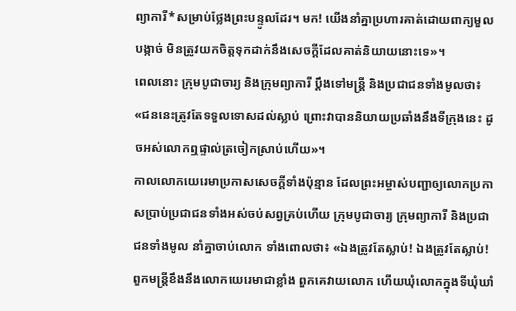ព្យាការី*សម្រាប់ថ្លែងព្រះបន្ទូលដែរ។ មក! យើងនាំគ្នាប្រហារគាត់ដោយពាក្យមួលបង្កាច់ មិនត្រូវយកចិត្តទុកដាក់នឹងសេចក្ដីដែលគាត់និយាយនោះទេ»។
ពេលនោះ ក្រុមបូជាចារ្យ និងក្រុមព្យាការី ប្ដឹងទៅមន្ត្រី និងប្រជាជនទាំងមូលថា៖ «ជននេះត្រូវតែទទួលទោសដល់ស្លាប់ ព្រោះវាបាននិយាយប្រឆាំងនឹងទីក្រុងនេះ ដូចអស់លោកឮផ្ទាល់ត្រចៀកស្រាប់ហើយ»។
កាលលោកយេរេមាប្រកាសសេចក្ដីទាំងប៉ុន្មាន ដែលព្រះអម្ចាស់បញ្ជាឲ្យលោកប្រកាសប្រាប់ប្រជាជនទាំងអស់ចប់សព្វគ្រប់ហើយ ក្រុមបូជាចារ្យ ក្រុមព្យាការី និងប្រជាជនទាំងមូល នាំគ្នាចាប់លោក ទាំងពោលថា៖ «ឯងត្រូវតែស្លាប់! ឯងត្រូវតែស្លាប់!
ពួកមន្ត្រីខឹងនឹងលោកយេរេមាជាខ្លាំង ពួកគេវាយលោក ហើយឃុំលោកក្នុងទីឃុំឃាំ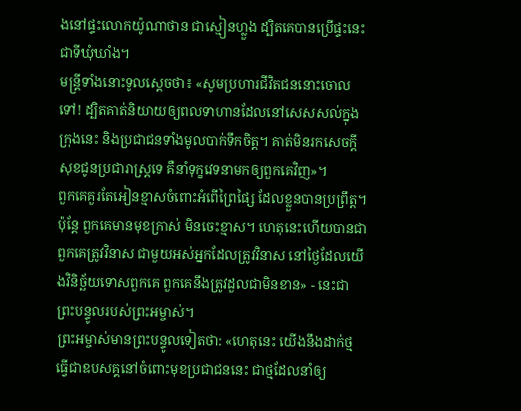ងនៅផ្ទះលោកយ៉ូណាថាន ជាស្មៀនហ្លួង ដ្បិតគេបានប្រើផ្ទះនេះជាទីឃុំឃាំង។
មន្ត្រីទាំងនោះទូលស្ដេចថា៖ «សូមប្រហារជីវិតជននោះចោលទៅ! ដ្បិតគាត់និយាយឲ្យពលទាហានដែលនៅសេសសល់ក្នុងក្រុងនេះ និងប្រជាជនទាំងមូលបាក់ទឹកចិត្ត។ គាត់មិនរកសេចក្ដីសុខជូនប្រជារាស្ត្រទេ គឺនាំទុក្ខវេទនាមកឲ្យពួកគេវិញ»។
ពួកគេគួរតែអៀនខ្មាសចំពោះអំពើព្រៃផ្សៃ ដែលខ្លួនបានប្រព្រឹត្ត។ ប៉ុន្តែ ពួកគេមានមុខក្រាស់ មិនចេះខ្មាស។ ហេតុនេះហើយបានជាពួកគេត្រូវវិនាស ជាមួយអស់អ្នកដែលត្រូវវិនាស នៅថ្ងៃដែលយើងវិនិច្ឆ័យទោសពួកគេ ពួកគេនឹងត្រូវដួលជាមិនខាន» - នេះជាព្រះបន្ទូលរបស់ព្រះអម្ចាស់។
ព្រះអម្ចាស់មានព្រះបន្ទូលទៀតថា: «ហេតុនេះ យើងនឹងដាក់ថ្ម ធ្វើជាឧបសគ្គនៅចំពោះមុខប្រជាជននេះ ជាថ្មដែលនាំឲ្យ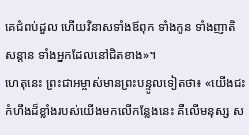គេជំពប់ដួល ហើយវិនាសទាំងឪពុក ទាំងកូន ទាំងញាតិសន្ដាន ទាំងអ្នកដែលនៅជិតខាង»។
ហេតុនេះ ព្រះជាអម្ចាស់មានព្រះបន្ទូលទៀតថា៖ «យើងជះកំហឹងដ៏ខ្លាំងរបស់យើងមកលើកន្លែងនេះ គឺលើមនុស្ស ស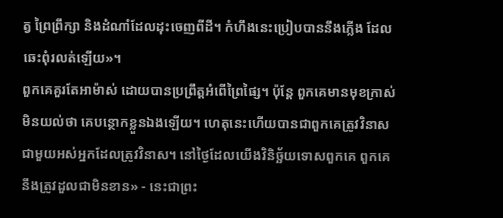ត្វ ព្រៃព្រឹក្សា និងដំណាំដែលដុះចេញពីដី។ កំហឹងនេះប្រៀបបាននឹងភ្លើង ដែលឆេះពុំរលត់ឡើយ»។
ពួកគេគួរតែអាម៉ាស់ ដោយបានប្រព្រឹត្តអំពើព្រៃផ្សៃ។ ប៉ុន្តែ ពួកគេមានមុខក្រាស់ មិនយល់ថា គេបន្ថោកខ្លួនឯងឡើយ។ ហេតុនេះហើយបានជាពួកគេត្រូវវិនាស ជាមួយអស់អ្នកដែលត្រូវវិនាស។ នៅថ្ងៃដែលយើងវិនិច្ឆ័យទោសពួកគេ ពួកគេនឹងត្រូវដួលជាមិនខាន» - នេះជាព្រះ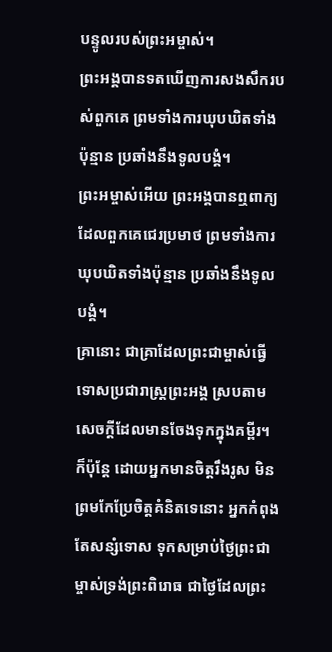បន្ទូលរបស់ព្រះអម្ចាស់។
ព្រះអង្គបានទតឃើញការសងសឹករបស់ពួកគេ ព្រមទាំងការឃុបឃិតទាំងប៉ុន្មាន ប្រឆាំងនឹងទូលបង្គំ។
ព្រះអម្ចាស់អើយ ព្រះអង្គបានឮពាក្យដែលពួកគេជេរប្រមាថ ព្រមទាំងការឃុបឃិតទាំងប៉ុន្មាន ប្រឆាំងនឹងទូលបង្គំ។
គ្រានោះ ជាគ្រាដែលព្រះជាម្ចាស់ធ្វើទោសប្រជារាស្ដ្រព្រះអង្គ ស្របតាមសេចក្ដីដែលមានចែងទុកក្នុងគម្ពីរ។
ក៏ប៉ុន្តែ ដោយអ្នកមានចិត្តរឹងរូស មិនព្រមកែប្រែចិត្តគំនិតទេនោះ អ្នកកំពុងតែសន្សំទោស ទុកសម្រាប់ថ្ងៃព្រះជាម្ចាស់ទ្រង់ព្រះពិរោធ ជាថ្ងៃដែលព្រះ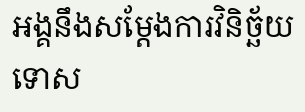អង្គនឹងសម្តែងការវិនិច្ឆ័យទោស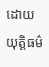ដោយយុត្តិធម៌